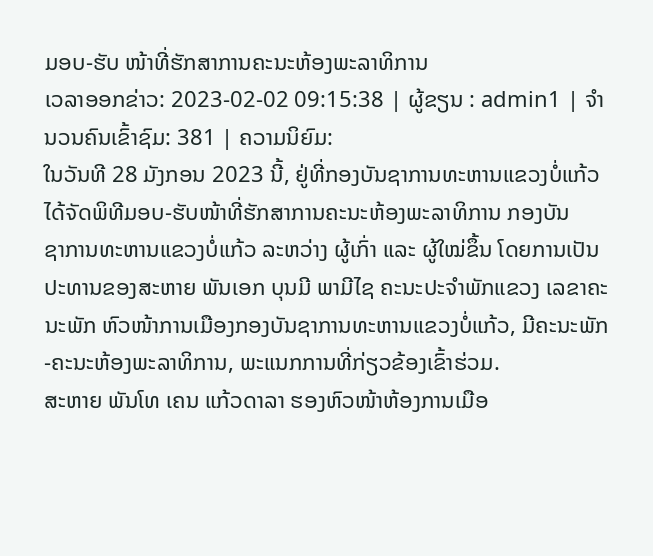ມອບ-ຮັບ ໜ້າທີ່ຮັກສາການຄະນະຫ້ອງພະລາທິການ
ເວລາອອກຂ່າວ: 2023-02-02 09:15:38 | ຜູ້ຂຽນ : admin1 | ຈຳນວນຄົນເຂົ້າຊົມ: 381 | ຄວາມນິຍົມ:
ໃນວັນທີ 28 ມັງກອນ 2023 ນີ້, ຢູ່ທີ່ກອງບັນຊາການທະຫານແຂວງບໍ່ແກ້ວໄດ້ຈັດພິທີມອບ-ຮັບໜ້າທີ່ຮັກສາການຄະນະຫ້ອງພະລາທິການ ກອງບັນ
ຊາການທະຫານແຂວງບໍ່ແກ້ວ ລະຫວ່າງ ຜູ້ເກົ່າ ແລະ ຜູ້ໃໝ່ຂຶ້ນ ໂດຍການເປັນປະທານຂອງສະຫາຍ ພັນເອກ ບຸນມີ ພາມີໄຊ ຄະນະປະຈຳພັກແຂວງ ເລຂາຄະນະພັກ ຫົວໜ້າການເມືອງກອງບັນຊາການທະຫານແຂວງບໍ່ແກ້ວ, ມີຄະນະພັກ-ຄະນະຫ້ອງພະລາທິການ, ພະແນກການທີ່ກ່ຽວຂ້ອງເຂົ້າຮ່ວມ.
ສະຫາຍ ພັນໂທ ເຄນ ແກ້ວດາລາ ຮອງຫົວໜ້າຫ້ອງການເມືອ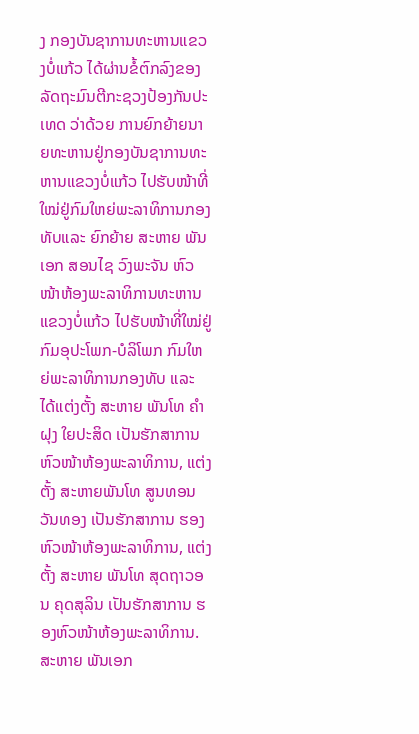ງ ກອງບັນຊາການທະຫານແຂວງບໍ່ແກ້ວ ໄດ້ຜ່ານຂໍ້ຕົກລົງຂອງລັດຖະມົນຕີກະຊວງປ້ອງກັນປະເທດ ວ່າດ້ວຍ ການຍົກຍ້າຍນາຍທະຫານຢູ່ກອງບັນຊາການທະຫານແຂວງບໍ່ແກ້ວ ໄປຮັບໜ້າທີ່ໃໝ່ຢູ່ກົມໃຫຍ່ພະລາທິການກອງທັບແລະ ຍົກຍ້າຍ ສະຫາຍ ພັນເອກ ສອນໄຊ ວົງພະຈັນ ຫົວໜ້າຫ້ອງພະລາທິການທະຫານແຂວງບໍ່ແກ້ວ ໄປຮັບໜ້າທີ່ໃໝ່ຢູ່ກົມອຸປະໂພກ-ບໍລິໂພກ ກົມໃຫຍ່ພະລາທິການກອງທັບ ແລະ ໄດ້ແຕ່ງຕັ້ງ ສະຫາຍ ພັນໂທ ຄຳຝຸງ ໃຍປະສິດ ເປັນຮັກສາການຫົວໜ້າຫ້ອງພະລາທິການ, ແຕ່ງຕັ້ງ ສະຫາຍພັນໂທ ສູນທອນ ວັນທອງ ເປັນຮັກສາການ ຮອງຫົວໜ້າຫ້ອງພະລາທິການ, ແຕ່ງຕັ້ງ ສະຫາຍ ພັນໂທ ສຸດຖາວອນ ຄຸດສຸລິນ ເປັນຮັກສາການ ຮອງຫົວໜ້າຫ້ອງພະລາທິການ.
ສະຫາຍ ພັນເອກ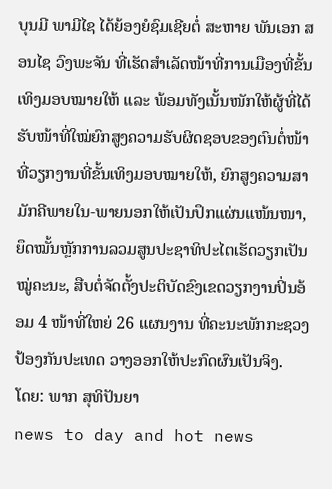ບຸນມີ ພາມີໄຊ ໄດ້ຍ້ອງຍໍຊົມເຊີຍຕໍ່ ສະຫາຍ ພັນເອກ ສອນໄຊ ວົງພະຈັນ ທີ່ເຮັດສຳເລັດໜ້າທີ່ການເມືອງທີ່ຂັ້ນເທິງມອບໝາຍໃຫ້ ແລະ ພ້ອມທັງເນັ້ນໜັກໃຫ້ຜູ້ທີ່ໄດ້ຮັບໜ້າທີ່ໃໝ່ຍົກສູງຄວາມຮັບຜິດຊອບຂອງຕົນຕໍ່ໜ້າທີ່ວຽກງານທີ່ຂັ້ນເທິງມອບໝາຍໃຫ້, ຍົກສູງຄວາມສາມັກຄີພາຍໃນ-ພາຍນອກໃຫ້ເປັນປຶກແຜ່ນແໜ້ນໜາ, ຍຶດໝັ້ນຫຼັກການລວມສູນປະຊາທິປະໄຕເຮັດວຽກເປັນໝູ່ຄະນະ, ສືບຕໍ່ຈັດຕັ້ງປະຕິບັດຂົງເຂດວຽກງານປິ່ນອ້ອມ 4 ໜ້າທີ່ໃຫຍ່ 26 ແຜນງານ ທີ່ຄະນະພັກກະຊວງປ້ອງກັນປະເທດ ວາງອອກໃຫ້ປະກົດຜົນເປັນຈິງ.
ໂດຍ: ພາກ ສຸທິປັນຍາ
news to day and hot news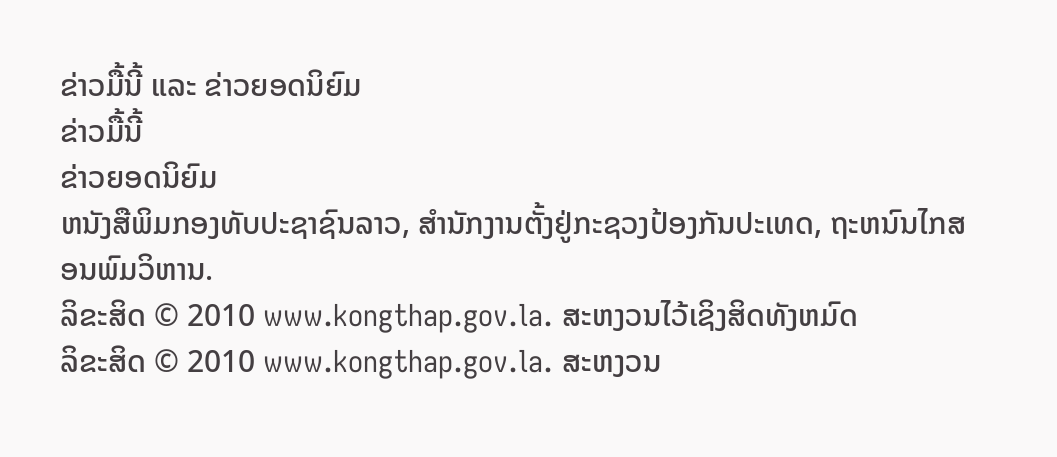ຂ່າວມື້ນີ້ ແລະ ຂ່າວຍອດນິຍົມ
ຂ່າວມື້ນີ້
ຂ່າວຍອດນິຍົມ
ຫນັງສືພິມກອງທັບປະຊາຊົນລາວ, ສຳນັກງານຕັ້ງຢູ່ກະຊວງປ້ອງກັນປະເທດ, ຖະຫນົນໄກສອນພົມວິຫານ.
ລິຂະສິດ © 2010 www.kongthap.gov.la. ສະຫງວນໄວ້ເຊິງສິດທັງຫມົດ
ລິຂະສິດ © 2010 www.kongthap.gov.la. ສະຫງວນ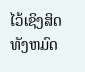ໄວ້ເຊິງສິດທັງຫມົດ